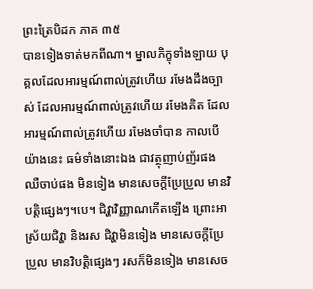ព្រះត្រៃបិដក ភាគ ៣៥
បានទៀងទាត់មកពីណា។ ម្នាលភិក្ខុទាំងឡាយ បុគ្គលដែលអារម្មណ៍ពាល់ត្រូវហើយ រមែងដឹងច្បាស់ ដែលអារម្មណ៍ពាល់ត្រូវហើយ រមែងគិត ដែលអារម្មណ៍ពាល់ត្រូវហើយ រមែងចាំបាន កាលបើយ៉ាងនេះ ធម៌ទាំងនោះឯង ជាវត្ថុញាប់ញ័រផង ឈឺចាប់ផង មិនទៀង មានសេចក្តីប្រែប្រួល មានវិបត្តិផ្សេងៗ។បេ។ ជិវ្ហាវិញ្ញាណកើតឡើង ព្រោះអាស្រ័យជិវ្ហា និងរស ជិវ្ហាមិនទៀង មានសេចក្តីប្រែប្រួល មានវិបត្តិផ្សេងៗ រសក៏មិនទៀង មានសេច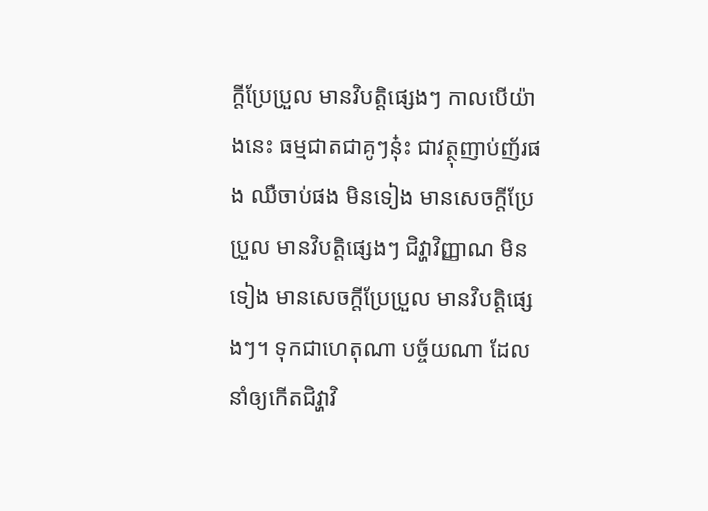ក្តីប្រែប្រួល មានវិបត្តិផ្សេងៗ កាលបើយ៉ាងនេះ ធម្មជាតជាគូៗនុ៎ះ ជាវត្ថុញាប់ញ័រផង ឈឺចាប់ផង មិនទៀង មានសេចក្តីប្រែប្រួល មានវិបត្តិផ្សេងៗ ជិវ្ហាវិញ្ញាណ មិនទៀង មានសេចក្តីប្រែប្រួល មានវិបត្តិផ្សេងៗ។ ទុកជាហេតុណា បច្ច័យណា ដែលនាំឲ្យកើតជិវ្ហាវិ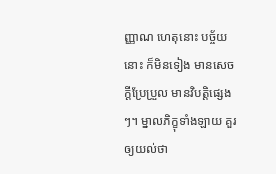ញ្ញាណ ហេតុនោះ បច្ច័យនោះ ក៏មិនទៀង មានសេចក្តីប្រែប្រួល មានវិបត្តិផ្សេងៗ។ ម្នាលភិក្ខុទាំងឡាយ គួរឲ្យយល់ថា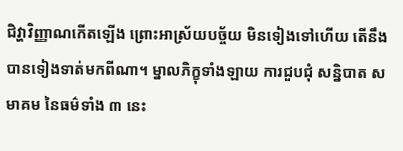ជិវ្ហាវិញ្ញាណកើតឡើង ព្រោះអាស្រ័យបច្ច័យ មិនទៀងទៅហើយ តើនឹងបានទៀងទាត់មកពីណា។ ម្នាលភិក្ខុទាំងឡាយ ការជួបជុំ សន្និបាត សមាគម នៃធម៌ទាំង ៣ នេះ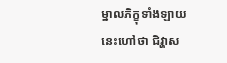ម្នាលភិក្ខុទាំងឡាយ នេះហៅថា ជិវ្ហាស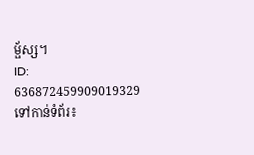ម្ផ័ស្ស។
ID: 636872459909019329
ទៅកាន់ទំព័រ៖